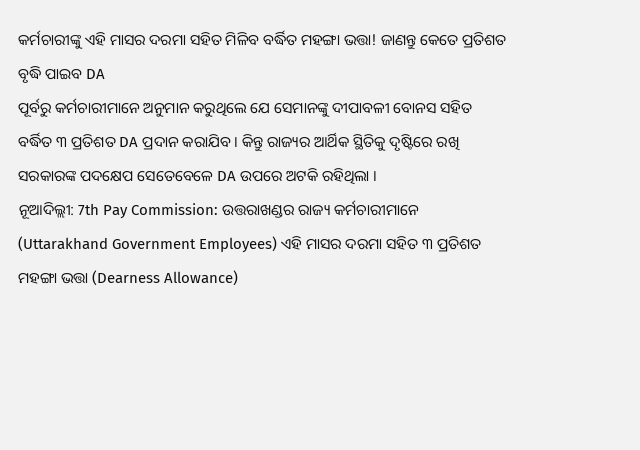କର୍ମଚାରୀଙ୍କୁ ଏହି ମାସର ଦରମା ସହିତ ମିଳିବ ବର୍ଦ୍ଧିତ ମହଙ୍ଗା ଭତ୍ତା! ଜାଣନ୍ତୁ କେତେ ପ୍ରତିଶତ ବୃଦ୍ଧି ପାଇବ DA
ପୂର୍ବରୁ କର୍ମଚାରୀମାନେ ଅନୁମାନ କରୁଥିଲେ ଯେ ସେମାନଙ୍କୁ ଦୀପାବଳୀ ବୋନସ ସହିତ ବର୍ଦ୍ଧିତ ୩ ପ୍ରତିଶତ DA ପ୍ରଦାନ କରାଯିବ । କିନ୍ତୁ ରାଜ୍ୟର ଆର୍ଥିକ ସ୍ଥିତିକୁ ଦୃଷ୍ଟିରେ ରଖି ସରକାରଙ୍କ ପଦକ୍ଷେପ ସେତେବେଳେ DA ଉପରେ ଅଟକି ରହିଥିଲା ।
ନୂଆଦିଲ୍ଲୀ: 7th Pay Commission: ଉତ୍ତରାଖଣ୍ଡର ରାଜ୍ୟ କର୍ମଚାରୀମାନେ (Uttarakhand Government Employees) ଏହି ମାସର ଦରମା ସହିତ ୩ ପ୍ରତିଶତ ମହଙ୍ଗା ଭତ୍ତା (Dearness Allowance)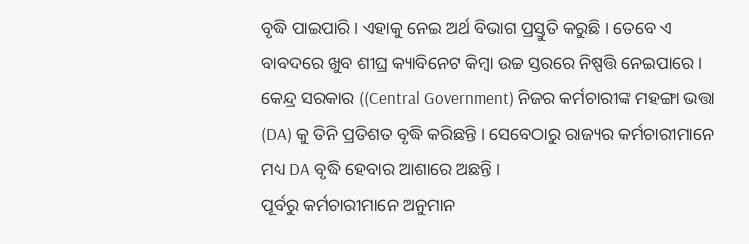ବୃଦ୍ଧି ପାଇପାରି । ଏହାକୁ ନେଇ ଅର୍ଥ ବିଭାଗ ପ୍ରସ୍ତୁତି କରୁଛି । ତେବେ ଏ ବାବଦରେ ଖୁବ ଶୀଘ୍ର କ୍ୟାବିନେଟ କିମ୍ବା ଉଚ୍ଚ ସ୍ତରରେ ନିଷ୍ପତ୍ତି ନେଇପାରେ । କେନ୍ଦ୍ର ସରକାର ((Central Government) ନିଜର କର୍ମଚାରୀଙ୍କ ମହଙ୍ଗା ଭତ୍ତା (DA) କୁ ତିନି ପ୍ରତିଶତ ବୃଦ୍ଧି କରିଛନ୍ତି । ସେବେଠାରୁ ରାଜ୍ୟର କର୍ମଚାରୀମାନେ ମଧ୍ୟ DA ବୃଦ୍ଧି ହେବାର ଆଶାରେ ଅଛନ୍ତି ।
ପୂର୍ବରୁ କର୍ମଚାରୀମାନେ ଅନୁମାନ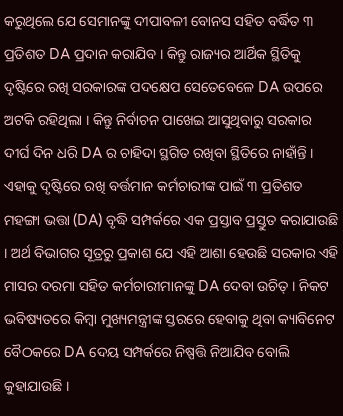କରୁଥିଲେ ଯେ ସେମାନଙ୍କୁ ଦୀପାବଳୀ ବୋନସ ସହିତ ବର୍ଦ୍ଧିତ ୩ ପ୍ରତିଶତ DA ପ୍ରଦାନ କରାଯିବ । କିନ୍ତୁ ରାଜ୍ୟର ଆର୍ଥିକ ସ୍ଥିତିକୁ ଦୃଷ୍ଟିରେ ରଖି ସରକାରଙ୍କ ପଦକ୍ଷେପ ସେତେବେଳେ DA ଉପରେ ଅଟକି ରହିଥିଲା । କିନ୍ତୁ ନିର୍ବାଚନ ପାଖେଇ ଆସୁଥିବାରୁ ସରକାର ଦୀର୍ଘ ଦିନ ଧରି DA ର ଚାହିଦା ସ୍ଥଗିତ ରଖିବା ସ୍ଥିତିରେ ନାହାଁନ୍ତି ।
ଏହାକୁ ଦୃଷ୍ଟିରେ ରଖି ବର୍ତ୍ତମାନ କର୍ମଚାରୀଙ୍କ ପାଇଁ ୩ ପ୍ରତିଶତ ମହଙ୍ଗା ଭତ୍ତା (DA) ବୃଦ୍ଧି ସମ୍ପର୍କରେ ଏକ ପ୍ରସ୍ତାବ ପ୍ରସ୍ତୁତ କରାଯାଉଛି । ଅର୍ଥ ବିଭାଗର ସୂତ୍ରରୁ ପ୍ରକାଶ ଯେ ଏହି ଆଶା ହେଉଛି ସରକାର ଏହି ମାସର ଦରମା ସହିତ କର୍ମଚାରୀମାନଙ୍କୁ DA ଦେବା ଉଚିତ୍ । ନିକଟ ଭବିଷ୍ୟତରେ କିମ୍ବା ମୁଖ୍ୟମନ୍ତ୍ରୀଙ୍କ ସ୍ତରରେ ହେବାକୁ ଥିବା କ୍ୟାବିନେଟ ବୈଠକରେ DA ଦେୟ ସମ୍ପର୍କରେ ନିଷ୍ପତ୍ତି ନିଆଯିବ ବୋଲି କୁହାଯାଉଛି ।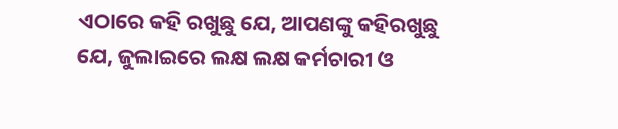ଏଠାରେ କହି ରଖୁଛୁ ଯେ, ଆପଣଙ୍କୁ କହିରଖୁଛୁ ଯେ, ଜୁଲାଇରେ ଲକ୍ଷ ଲକ୍ଷ କର୍ମଚାରୀ ଓ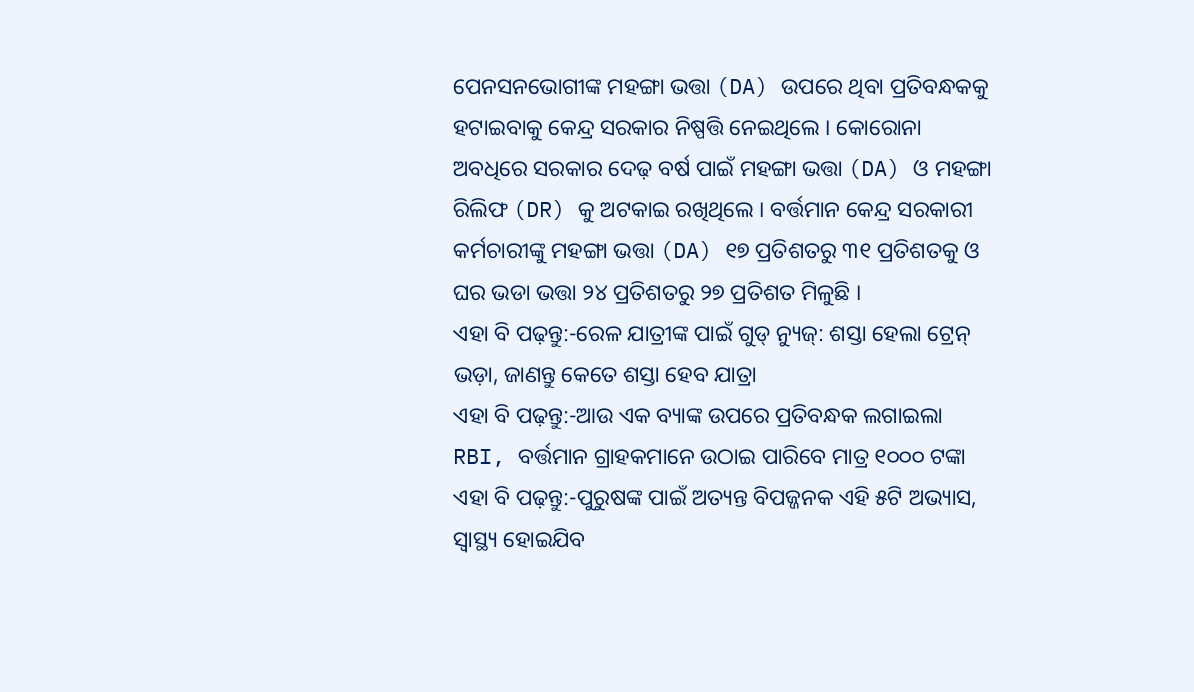ପେନସନଭୋଗୀଙ୍କ ମହଙ୍ଗା ଭତ୍ତା (DA) ଉପରେ ଥିବା ପ୍ରତିବନ୍ଧକକୁ ହଟାଇବାକୁ କେନ୍ଦ୍ର ସରକାର ନିଷ୍ପତ୍ତି ନେଇଥିଲେ । କୋରୋନା ଅବଧିରେ ସରକାର ଦେଢ଼ ବର୍ଷ ପାଇଁ ମହଙ୍ଗା ଭତ୍ତା (DA) ଓ ମହଙ୍ଗା ରିଲିଫ (DR) କୁ ଅଟକାଇ ରଖିଥିଲେ । ବର୍ତ୍ତମାନ କେନ୍ଦ୍ର ସରକାରୀ କର୍ମଚାରୀଙ୍କୁ ମହଙ୍ଗା ଭତ୍ତା (DA) ୧୭ ପ୍ରତିଶତରୁ ୩୧ ପ୍ରତିଶତକୁ ଓ ଘର ଭଡା ଭତ୍ତା ୨୪ ପ୍ରତିଶତରୁ ୨୭ ପ୍ରତିଶତ ମିଳୁଛି ।
ଏହା ବି ପଢ଼ନ୍ତୁ:-ରେଳ ଯାତ୍ରୀଙ୍କ ପାଇଁ ଗୁଡ୍ ନ୍ୟୁଜ୍: ଶସ୍ତା ହେଲା ଟ୍ରେନ୍ ଭଡ଼ା, ଜାଣନ୍ତୁ କେତେ ଶସ୍ତା ହେବ ଯାତ୍ରା
ଏହା ବି ପଢ଼ନ୍ତୁ:-ଆଉ ଏକ ବ୍ୟାଙ୍କ ଉପରେ ପ୍ରତିବନ୍ଧକ ଲଗାଇଲା RBI, ବର୍ତ୍ତମାନ ଗ୍ରାହକମାନେ ଉଠାଇ ପାରିବେ ମାତ୍ର ୧୦୦୦ ଟଙ୍କା
ଏହା ବି ପଢ଼ନ୍ତୁ:-ପୁରୁଷଙ୍କ ପାଇଁ ଅତ୍ୟନ୍ତ ବିପଜ୍ଜନକ ଏହି ୫ଟି ଅଭ୍ୟାସ, ସ୍ୱାସ୍ଥ୍ୟ ହୋଇଯିବ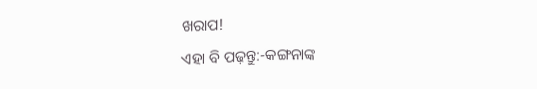ଖରାପ!
ଏହା ବି ପଢ଼ନ୍ତୁ:-କଙ୍ଗନାଙ୍କ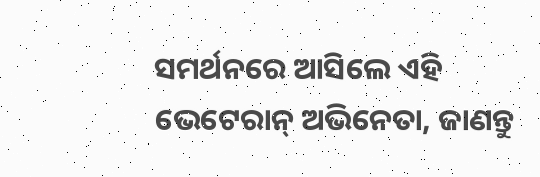ସମର୍ଥନରେ ଆସିଲେ ଏହି ଭେଟେରାନ୍ ଅଭିନେତା, ଜାଣନ୍ତୁ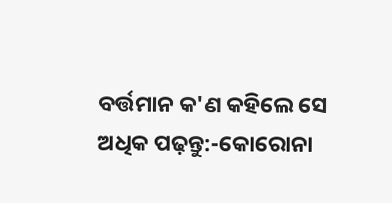ବର୍ତ୍ତମାନ କ'ଣ କହିଲେ ସେ
ଅଧିକ ପଢ଼ନ୍ତୁ:-କୋରୋନା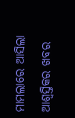ମାମଲାରେ ଆସିଲା ଆଶ୍ୱସ୍ତିକର ଖବର